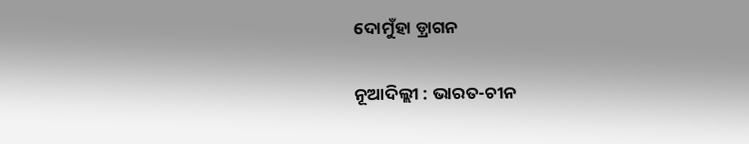ଦୋମୁଁହା ଡ଼୍ରାଗନ

ନୂଆଦିଲ୍ଲୀ : ଭାରତ-ଚୀନ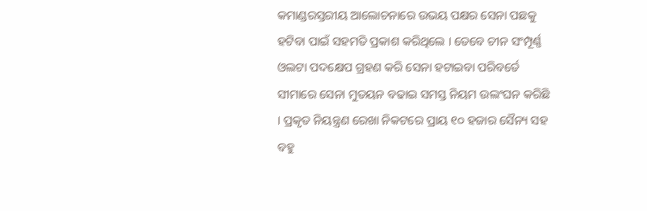କମାଣ୍ଡରସ୍ତରୀୟ ଆଲୋଚନାରେ ଉଭୟ ପକ୍ଷର ସେନା ପଛକୁ ହଟିବା ପାଇଁ ସହମତି ପ୍ରକାଶ କରିଥିଲେ । ତେବେ ଚୀନ ସଂମ୍ପୂର୍ଣ୍ଣ ଓଲଟା ପଦକ୍ଷେପ ଗ୍ରହଣ କରି ସେନା ହଟାଇବା ପରିବର୍ତେ ସୀମାରେ ସେନା ମୁତୟନ ବଢାଇ ସମସ୍ତ ନିୟମ ଉଲଂଘନ କରିଛି । ପ୍ରକୃତ ନିୟନ୍ତ୍ରଣ ରେଖା ନିକଟରେ ପ୍ରାୟ ୧୦ ହଜାର ସୈନ୍ୟ ସହ ବହୁ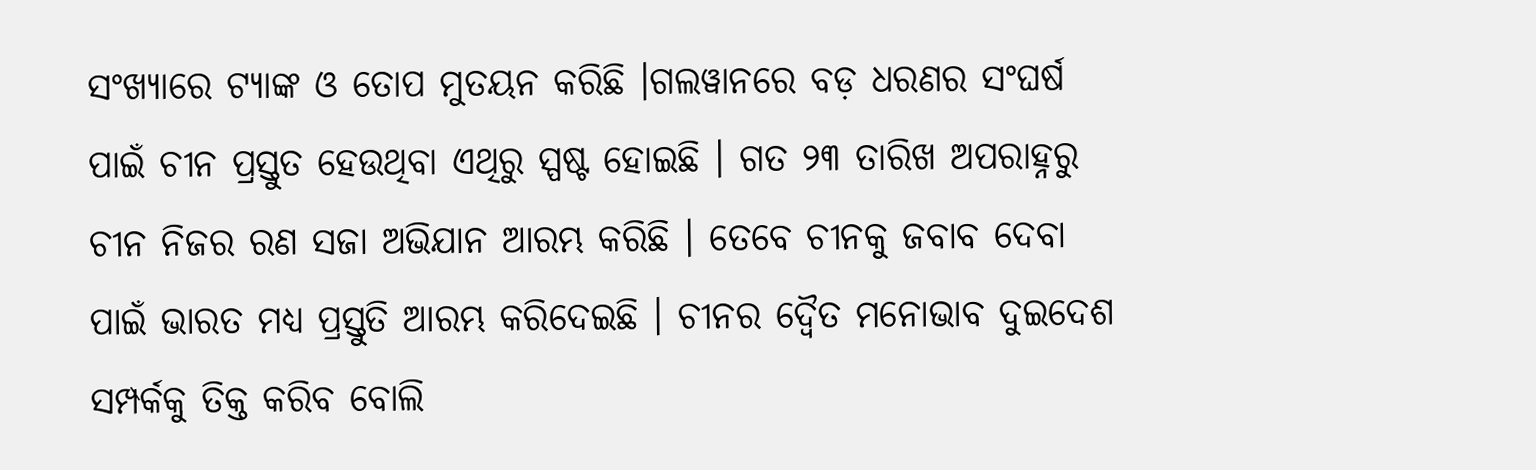ସଂଖ୍ୟାରେ ଟ୍ୟାଙ୍କ ଓ ତୋପ ମୁତୟନ କରିଛି ।ଗଲୱାନରେ ବଡ଼ ଧରଣର ସଂଘର୍ଷ ପାଇଁ ଚୀନ ପ୍ରସ୍ତୁତ ହେଉଥିବା ଏଥିରୁ ସ୍ପଷ୍ଟ ହୋଇଛି । ଗତ ୨୩ ତାରିଖ ଅପରାହ୍ନରୁ ଚୀନ ନିଜର ରଣ ସଜା ଅଭିଯାନ ଆରମ୍ଭ କରିଛି । ତେବେ ଚୀନକୁ ଜବାବ ଦେବା ପାଇଁ ଭାରତ ମଧ୍ୟ ପ୍ରସ୍ତୁତି ଆରମ୍ଭ କରିଦେଇଛି । ଚୀନର ଦ୍ୱୈତ ମନୋଭାବ ଦୁଇଦେଶ ସମ୍ପର୍କକୁ ତିକ୍ତ କରିବ ବୋଲି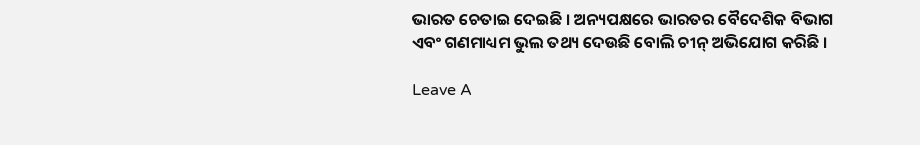ଭାରତ ଚେତାଇ ଦେଇଛି । ଅନ୍ୟପକ୍ଷରେ ଭାରତର ବୈଦେଶିକ ବିଭାଗ ଏବଂ ଗଣମାଧ୍ୟମ ଭୁଲ ତଥ୍ୟ ଦେଉଛି ବୋଲି ଚୀନ୍ ଅଭିଯୋଗ କରିଛି ।

Leave A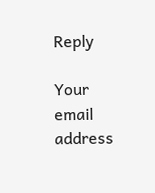Reply

Your email address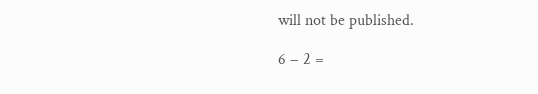will not be published.

6 − 2 =